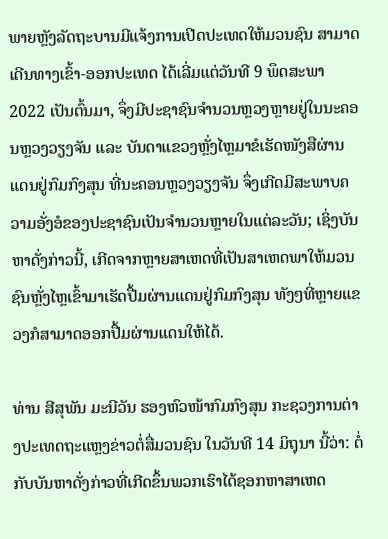ພາຍຫຼັງລັດຖະບານມີແຈ້ງການເປີດປະເທດໃຫ້ມວນຊົນ ສາມາດເດີນທາງເຂົ້າ-ອອກປະເທດ ໄດ້ເລີ່ມແຕ່ວັນທີ 9 ພຶດສະພາ 2022 ເປັນຕົ້ນມາ, ຈຶ່ງມີປະຊາຊົນຈຳນວນຫຼວງຫຼາຍຢູ່ໃນນະຄອນຫຼວງວຽງຈັນ ແລະ ບັນດາແຂວງຫຼັ່ງໄຫຼມາຂໍເຮັດໜັງສືຜ່ານແດນຢູ່ກົມກົງສຸນ ທີ່ນະຄອນຫຼວງວຽງຈັນ ຈຶ່ງເກີດມີສະພາບຄວາມອັ່ງອໍຂອງປະຊາຊົນເປັນຈຳນວນຫຼາຍໃນແຕ່ລະວັນ; ເຊິ່ງບັນຫາດັ່ງກ່າວນີ້, ເກີດຈາກຫຼາຍສາເຫດທີ່ເປັນສາເຫດພາໃຫ້ມວນຊົນຫຼັ່ງໄຫຼເຂົ້າມາເຮັດປື້ມຜ່ານແດນຢູ່ກົມກົງສຸນ ທັງໆທີ່ຫຼາຍແຂວງກໍສາມາດອອກປື້ມຜ່ານແດນໃຫ້ໄດ້.

ທ່ານ ສີສຸພັນ ມະນີວັນ ຮອງຫົວໜ້າກົມກົງສຸນ ກະຊວງການຕ່າງປະເທດຖະແຫຼງຂ່າວຕໍ່ສື່ມວນຊົນ ໃນວັນທີ 14 ມິຖຸນາ ນີ້ວ່າ: ຕໍ່ກັບບັນຫາດັ່ງກ່າວທີ່ເກີດຂຶ້ນພວກເຮົາໄດ້ຊອກຫາສາເຫດ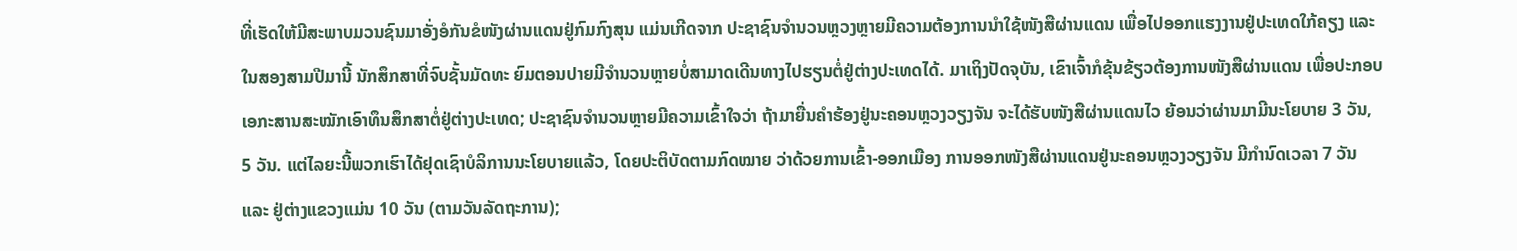ທີ່ເຮັດໃຫ້ມີສະພາບມວນຊົນມາອັ່ງອໍກັນຂໍໜັງຜ່ານແດນຢູ່ກົມກົງສຸນ ແມ່ນເກີດຈາກ ປະຊາຊົນຈຳນວນຫຼວງຫຼາຍມີຄວາມຕ້ອງການນຳໃຊ້ໜັງສືຜ່ານແດນ ເພື່ອໄປອອກແຮງງານຢູ່ປະເທດໃກ້ຄຽງ ແລະ ໃນສອງສາມປີມານີ້ ນັກສຶກສາທີ່ຈົບຊັ້ນມັດທະ ຍົມຕອນປາຍມີຈໍານວນຫຼາຍບໍ່ສາມາດເດີນທາງໄປຮຽນຕໍ່ຢູ່ຕ່າງປະເທດໄດ້. ມາເຖິງປັດຈຸບັນ, ເຂົາເຈົ້າກໍຂຸ້ນຂ້ຽວຕ້ອງການໜັງສືຜ່ານແດນ ເພື່ອປະກອບເອກະສານສະໝັກເອົາທຶນສຶກສາຕໍ່ຢູ່ຕ່າງປະເທດ; ປະຊາຊົນຈຳນວນຫຼາຍມີຄວາມເຂົ້າໃຈວ່າ ຖ້າມາຍື່ນຄໍາຮ້ອງຢູ່ນະຄອນຫຼວງວຽງຈັນ ຈະໄດ້ຮັບໜັງສືຜ່ານແດນໄວ ຍ້ອນວ່າຜ່ານມາມີນະໂຍບາຍ 3 ວັນ, 5 ວັນ. ແຕ່ໄລຍະນີ້ພວກເຮົາໄດ້ຢຸດເຊົາບໍລິການນະໂຍບາຍແລ້ວ, ໂດຍປະຕິບັດຕາມກົດໝາຍ ວ່າດ້ວຍການເຂົ້າ-ອອກເມືອງ ການອອກໜັງສືຜ່ານແດນຢູ່ນະຄອນຫຼວງວຽງຈັນ ມີກຳນົດເວລາ 7 ວັນ ແລະ ຢູ່ຕ່າງແຂວງແມ່ນ 10 ວັນ (ຕາມວັນລັດຖະການ);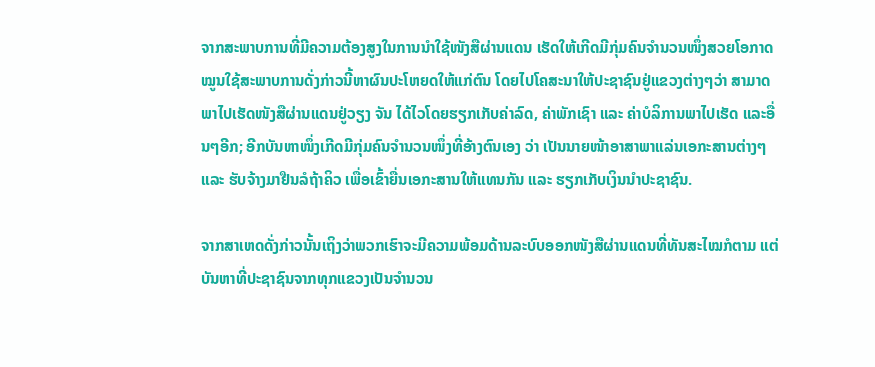ຈາກສະພາບການທີ່ມີຄວາມຕ້ອງສູງໃນການນຳໃຊ້ໜັງສືຜ່ານແດນ ເຮັດໃຫ້ເກີດມີກຸ່ມຄົນຈຳນວນໜຶ່ງສວຍໂອກາດໝູນໃຊ້ສະພາບການດັ່ງກ່າວນີ້ຫາຜົນປະໂຫຍດໃຫ້ແກ່ຕົນ ໂດຍໄປໂຄສະນາໃຫ້ປະຊາຊົນຢູ່ແຂວງຕ່າງໆວ່າ ສາມາດພາໄປເຮັດໜັງສືຜ່ານແດນຢູ່ວຽງ ຈັນ ໄດ້ໄວໂດຍຮຽກເກັບຄ່າລົດ, ຄ່າພັກເຊົາ ແລະ ຄ່າບໍລິການພາໄປເຮັດ ແລະອື່ນໆອີກ; ອີກບັນຫາໜຶ່ງເກີດມີກຸ່ມຄົນຈຳນວນໜຶ່ງທີ່ອ້າງຕົນເອງ ວ່າ ເປັນນາຍໜ້າອາສາພາແລ່ນເອກະສານຕ່າງໆ ແລະ ຮັບຈ້າງມາຢືນລໍຖ້າຄິວ ເພື່ອເຂົ້າຍື່ນເອກະສານໃຫ້ແທນກັນ ແລະ ຮຽກເກັບເງິນນຳປະຊາຊົນ.

ຈາກສາເຫດດັ່ງກ່າວນັ້ນເຖິງວ່າພວກເຮົາຈະມີຄວາມພ້ອມດ້ານລະບົບອອກໜັງສືຜ່ານແດນທີ່ທັນສະໄໝກໍຕາມ ແຕ່ບັນຫາທີ່ປະຊາຊົນຈາກທຸກແຂວງເປັນຈຳນວນ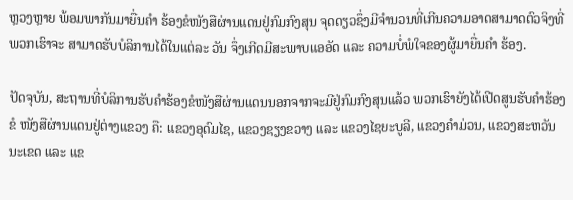ຫຼວງຫຼາຍ ພ້ອມພາກັນມາຍື່ນຄໍາ ຮ້ອງຂໍໜັງສືຜ່ານແດນຢູ່ກົມກົງສຸນ ຈຸດດຽວຊຶ່ງມີຈຳນວນທີ່ເກີນຄວາມອາດສາມາດຕົວຈິງທີ່ພວກເຮົາຈະ ສາມາດຮັບບໍລິການໄດ້ໃນແຕ່ລະ ວັນ ຈຶ່ງເກີດມີສະພາບແອອັດ ແລະ ຄວາມບໍ່ພໍໃຈຂອງຜູ້ມາຍື່ນຄຳ ຮ້ອງ.

ປັດຈຸບັນ, ສະຖານທີ່ບໍລິການຮັບຄຳຮ້ອງຂໍໜັງສືຜ່ານແດນນອກຈາກຈະມີຢູ່ກົມກົງສຸນແລ້ວ ພວກເຮົາຍັງໄດ້ເປີດສູນຮັບຄໍາຮ້ອງຂໍ ໜັງສືຜ່ານແດນຢູ່ຕ່າງແຂວງ ຄື: ແຂວງອຸດົມໄຊ, ແຂວງຊຽງຂວາງ ແລະ ແຂວງໄຊຍະບູລີ, ແຂວງຄຳມ່ວນ, ແຂວງສະຫວັນນະເຂດ ແລະ ແຂ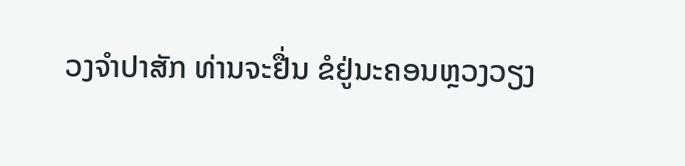ວງຈຳປາສັກ ທ່ານຈະຢື່ນ ຂໍຢູ່ນະຄອນຫຼວງວຽງ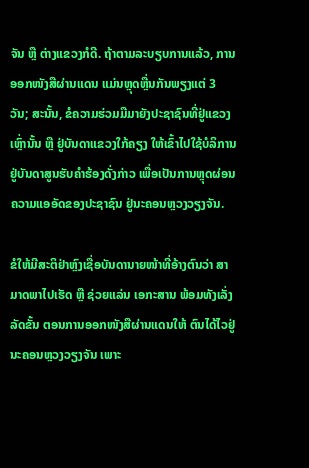ຈັນ ຫຼື ຕ່າງແຂວງກໍດີ. ຖ້າຕາມລະບຽບການແລ້ວ, ການອອກໜັງສືຜ່ານແດນ ແມ່ນຫຼຸດຫຼື່ນກັນພຽງແຕ່ 3 ວັນ; ສະນັ້ນ, ຂໍຄວາມຮ່ວມມືມາຍັງປະຊາຊົນທີ່ຢູ່ແຂວງເຫຼົ່ານັ້ນ ຫຼື ຢູ່ບັນດາແຂວງໃກ້ຄຽງ ໃຫ້ເຂົ້າໄປໃຊ້ບໍລິການຢູ່ບັນດາສູນຮັບຄຳຮ້ອງດັ່ງກ່າວ ເພື່ອເປັນການຫຼຸດຜ່ອນຄວາມແອອັດຂອງປະຊາຊົນ ຢູ່ນະຄອນຫຼວງວຽງຈັນ.

ຂໍໃຫ້ມີສະຕິຢ່າຫຼົງເຊື່ອບັນດານາຍໜ້າທີ່ອ້າງຕົນວ່າ ສາມາດພາໄປເຮັດ ຫຼື ຊ່ວຍແລ່ນ ເອກະສານ ພ້ອມທັງເລັ່ງລັດຂັ້ນ ຕອນການອອກໜັງສືຜ່ານແດນໃຫ້ ຕົນໄດ້ໄວຢູ່ນະຄອນຫຼວງວຽງຈັນ ເພາະ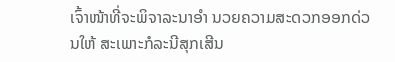ເຈົ້າໜ້າທີ່ຈະພິຈາລະນາອຳ ນວຍຄວາມສະດວກອອກດ່ວນໃຫ້ ສະເພາະກໍລະນີສຸກເສີນ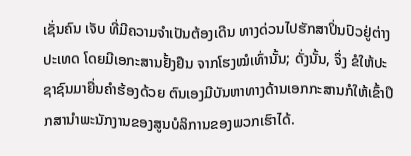ເຊັ່ນຄົນ ເຈັບ ທີ່ມີຄວາມຈໍາເປັນຕ້ອງເດີນ ທາງດ່ວນໄປຮັກສາປິ່ນປົວຢູ່ຕ່າງ ປະເທດ ໂດຍມີເອກະສານຢັ້ງຢືນ ຈາກໂຮງໝໍເທົ່ານັ້ນ; ດັ່ງນັ້ນ, ຈຶ່ງ ຂໍໃຫ້ປະຊາຊົນມາຍື່ນຄຳຮ້ອງດ້ວຍ ຕົນເອງມີບັນຫາທາງດ້ານເອກກະສານກໍໃຫ້ເຂົ້າປຶກສານໍາພະນັກງານຂອງສູນບໍລິການຂອງພວກເຮົາໄດ້.